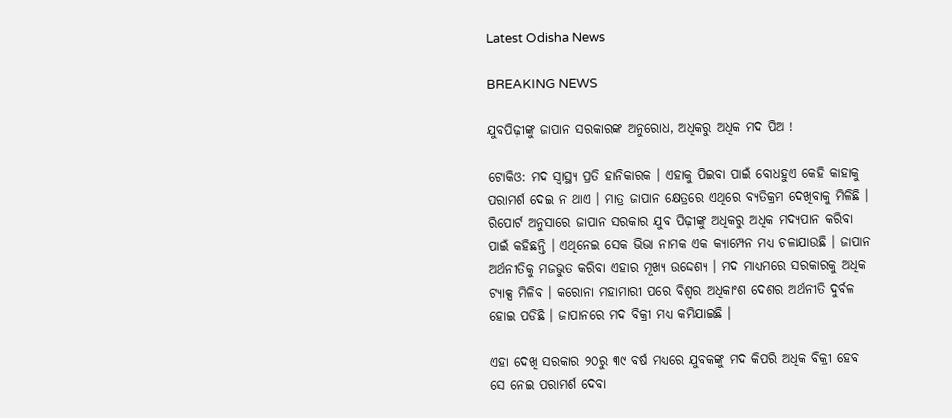Latest Odisha News

BREAKING NEWS

ଯୁବପିଢ଼ୀଙ୍କୁ ଜାପାନ ସରକାରଙ୍କ ଅନୁରୋଧ, ଅଧିକରୁ ଅଧିକ ମଦ ପିଅ !

ଟୋକିଓ: ମଦ ସ୍ୱାସ୍ଥ୍ୟ ପ୍ରତି ହାନିକାରକ । ଏହାକୁ ପିଇବା ପାଇଁ ବୋଧହୁଏ କେହି କାହାକୁ ପରାମର୍ଶ ଦେଇ ନ ଥାଏ । ମାତ୍ର ଜାପାନ କ୍ଷେତ୍ରରେ ଏଥିରେ ବ୍ୟତିକ୍ରମ ଦେଖିବାକୁ ମିଳିଛି । ରିପୋର୍ଟ ଅନୁସାରେ ଜାପାନ ସରକାର ଯୁବ ପିଢ଼ୀଙ୍କୁ ଅଧିକରୁ ଅଧିକ ମଦ୍ୟପାନ କରିବା ପାଇଁ କହିଛନ୍ତି । ଏଥିନେଇ ସେକ ଭିଭା ନାମକ ଏକ କ୍ୟାମ୍ପେନ ମଧ୍ୟ ଚଳାଯାଉଛି । ଜାପାନ ଅର୍ଥନୀତିକୁ ମଜଭୁତ କରିବା ଏହାର ମୂଖ୍ୟ ଉଦ୍ଦେଶ୍ୟ । ମଦ ମାଧ୍ୟମରେ ସରକାରକୁ ଅଧିକ ଟ୍ୟାକ୍ସ ମିଳିବ । କରୋନା ମହାମାରୀ ପରେ ବିଶ୍ୱର ଅଧିକାଂଶ ଦେଶର ଅର୍ଥନୀତି ଦୁର୍ବଳ ହୋଇ ପଡିଛି । ଜାପାନରେ ମଦ ବିକ୍ରୀ ମଧ୍ୟ କମିଯାଇଛି ।

ଏହା ଦେଖି ସରକାର ୨୦ରୁ ୩୯ ବର୍ଷ ମଧ୍ୟରେ ଯୁବକଙ୍କୁ ମଦ କିପରି ଅଧିକ ବିକ୍ରୀ ହେବ ସେ ନେଇ ପରାମର୍ଶ ଦେବା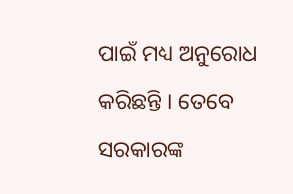ପାଇଁ ମଧ୍ୟ ଅନୁରୋଧ କରିଛନ୍ତି । ତେବେ ସରକାରଙ୍କ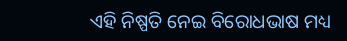ଏହି ନିଷ୍ପତି ନେଇ ବିରୋଧଭାଷ ମଧ୍ୟ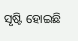ସୃଷ୍ଟି ହୋଇଛି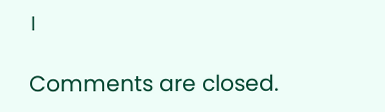।

Comments are closed.